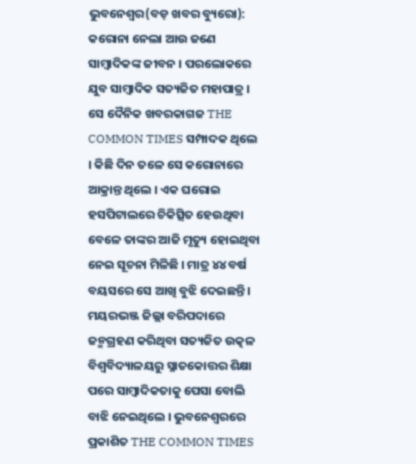ଭୁବନେଶ୍ୱର(ବଡ଼ ଖବର ବ୍ୟୁରୋ): କରୋନା ନେଲା ଆଉ ଜଣେ ସାମ୍ବାଦିକଙ୍କ ଜୀବନ । ପରଲୋକରେ ଯୁବ ସାମ୍ବାଦିକ ସତ୍ୟଜିତ ମହାପାତ୍ର । ସେ ଦୈନିକ ଖବରକାଗଜ THE COMMON TIMES ସମ୍ପାଦକ ଥିଲେ । କିଛି ଦିନ ତଳେ ସେ କରୋନାରେ ଆକ୍ରାନ୍ତ ଥିଲେ । ଏକ ଘରୋଇ ହସପିଟାଲରେ ଚିକିତ୍ସିତ ହେଉଥିବା ବେଳେ ତାଙ୍କର ଆଜି ମୃତ୍ୟୁ ହୋଇଥିବା ନେଇ ସୂଚନା ମିଳିଛି । ମାତ୍ର ୪୪ ବର୍ଷ ବୟସରେ ସେ ଆଖି ବୁଝି ଦେଇଛନ୍ତି । ମୟରଭଞ୍ଜ ଜିଲ୍ଲା ବରିପଦାରେ ଜନ୍ମଗ୍ରହଣ କରିଥିବା ସତ୍ୟଜିତ ଉତ୍କଳ ବିଶ୍ୱବିଦ୍ୟାଳୟରୁ ସ୍ନାତକୋତ୍ତର ଶିକ୍ଷା ପରେ ସାମ୍ବାଦିକତାକୁ ପେସା ବୋଲି ବାଝି ନେଇଥିଲେ । ଭୁବନେଶ୍ୱରରେ ପ୍ରକାଶିତ THE COMMON TIMES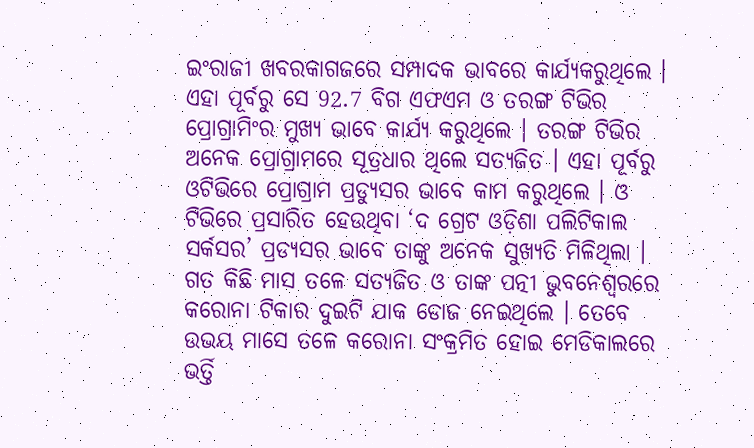ଇଂରାଜୀ ଖବରକାଗଜରେ ସମ୍ପାଦକ ଭାବରେ କାର୍ଯ୍ୟକରୁଥିଲେ ।
ଏହା ପୂର୍ବରୁ ସେ 92.7 ବିଗ ଏଫଏମ ଓ ତରଙ୍ଗ ଟିଭିର ପ୍ରୋଗ୍ରାମିଂର ମୁଖ୍ୟ ଭାବେ କାର୍ଯ୍ୟ କରୁଥିଲେ । ତରଙ୍ଗ ଟିଭିର ଅନେକ ପ୍ରୋଗ୍ରାମରେ ସୂତ୍ରଧାର ଥିଲେ ସତ୍ୟଜିତ । ଏହା ପୂର୍ବରୁ ଓଟିଭିରେ ପ୍ରୋଗ୍ରାମ ପ୍ରଡ୍ୟୁସର ଭାବେ କାମ କରୁଥିଲେ । ଓ ଟିଭିରେ ପ୍ରସାରିତ ହେଉଥିବା ‘ଦ ଗ୍ରେଟ ଓଡ଼ିଶା ପଲିଟିକାଲ ସର୍କସର’ ପ୍ରଡ୍ୟସର ଭାବେ ତାଙ୍କୁ ଅନେକ ସୁଖ୍ୟତି ମିଳିଥିଲା । ଗତ କିଛି ମାସ ତଳେ ସତ୍ୟଜିତ ଓ ତାଙ୍କ ପତ୍ନୀ ଭୁବନେଶ୍ୱରରେ କରୋନା ଟିକାର ଦୁଇଟି ଯାକ ଡୋଜ ନେଇଥିଲେ । ତେବେ ଉଭୟ ମାସେ ତଳେ କରୋନା ସଂକ୍ରମିତ ହୋଇ ମେଡିକାଲରେ ଭର୍ତ୍ତି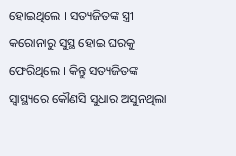ହୋଇଥିଲେ । ସତ୍ୟଜିତଙ୍କ ସ୍ତ୍ରୀ କରୋନାରୁ ସୁସ୍ଥ ହୋଇ ଘରକୁ ଫେରିଥିଲେ । କିନ୍ତୁ ସତ୍ୟଜିତଙ୍କ ସ୍ୱାସ୍ଥ୍ୟରେ କୌଣସି ସୁଧାର ଅସୁନଥିଲା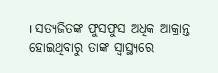। ସତ୍ୟଜିତଙ୍କ ଫୁସଫୁସ ଅଧିକ ଆକ୍ରାନ୍ତ ହୋଇଥିବାରୁ ତାଙ୍କ ସ୍ୱାସ୍ଥ୍ୟରେ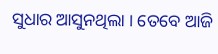ସୁଧାର ଆସୁନଥିଲା । ତେବେ ଆଜି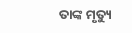ତାଙ୍କ ମୃତ୍ୟୁ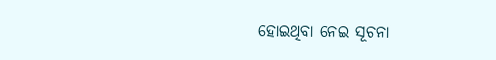ହୋଇଥିବା ନେଇ ସୂଚନା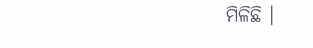ମିଳିଛି ।